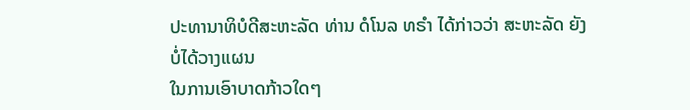ປະທານາທິບໍດີສະຫະລັດ ທ່ານ ດໍໂນລ ທຣຳ ໄດ້ກ່າວວ່າ ສະຫະລັດ ຍັງບໍ່ໄດ້ວາງແຜນ
ໃນການເອົາບາດກ້າວໃດໆ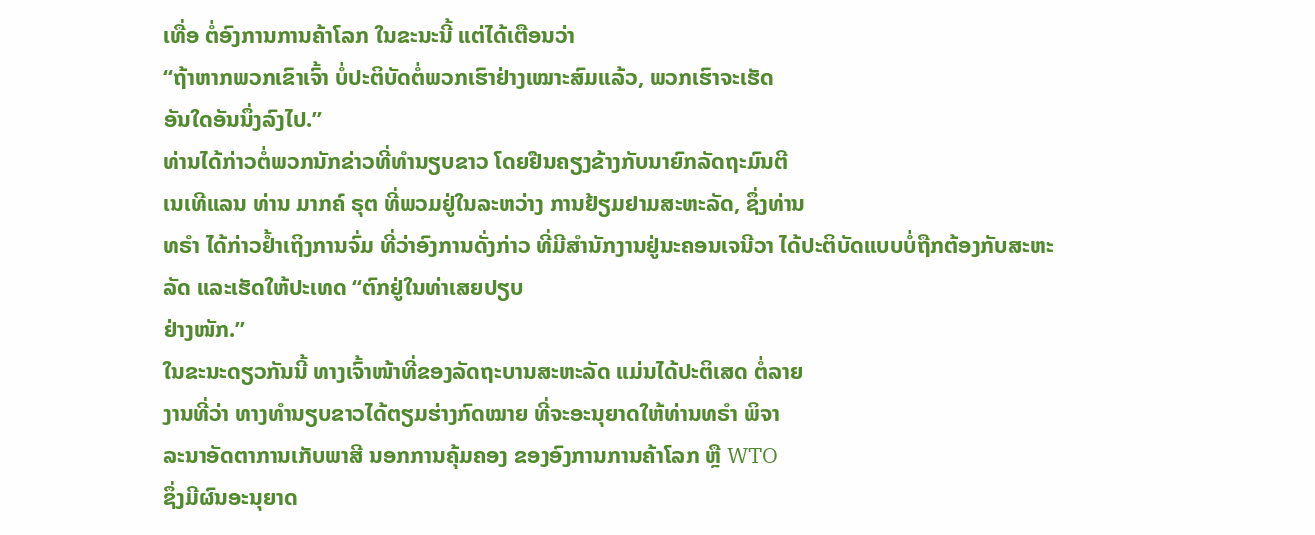ເທື່ອ ຕໍ່ອົງການການຄ້າໂລກ ໃນຂະນະນີ້ ແຕ່ໄດ້ເຕືອນວ່າ
“ຖ້າຫາກພວກເຂົາເຈົ້າ ບໍ່ປະຕິບັດຕໍ່ພວກເຮົາຢ່າງເໝາະສົມແລ້ວ, ພວກເຮົາຈະເຮັດ
ອັນໃດອັນນຶ່ງລົງໄປ.”
ທ່ານໄດ້ກ່າວຕໍ່ພວກນັກຂ່າວທີ່ທຳນຽບຂາວ ໂດຍຢືນຄຽງຂ້າງກັບນາຍົກລັດຖະມົນຕີ
ເນເທີແລນ ທ່ານ ມາກຄ໌ ຣຸຕ ທີ່ພວມຢູ່ໃນລະຫວ່າງ ການຢ້ຽມຢາມສະຫະລັດ, ຊຶ່ງທ່ານ
ທຣຳ ໄດ້ກ່າວຢໍ້າເຖິງການຈົ່ມ ທີ່ວ່າອົງການດັ່ງກ່າວ ທີ່ມີສຳນັກງານຢູ່ນະຄອນເຈນີວາ ໄດ້ປະຕິບັດແບບບໍ່ຖືກຕ້ອງກັບສະຫະລັດ ແລະເຮັດໃຫ້ປະເທດ “ຕົກຢູ່ໃນທ່າເສຍປຽບ
ຢ່າງໜັກ.”
ໃນຂະນະດຽວກັນນີ້ ທາງເຈົ້າໜ້າທີ່ຂອງລັດຖະບານສະຫະລັດ ແມ່ນໄດ້ປະຕິເສດ ຕໍ່ລາຍ
ງານທີ່ວ່າ ທາງທຳນຽບຂາວໄດ້ຕຽມຮ່າງກົດໝາຍ ທີ່ຈະອະນຸຍາດໃຫ້ທ່ານທຣຳ ພິຈາ
ລະນາອັດຕາການເກັບພາສີ ນອກການຄຸ້ມຄອງ ຂອງອົງການການຄ້າໂລກ ຫຼື WTO
ຊຶ່ງມີຜົນອະນຸຍາດ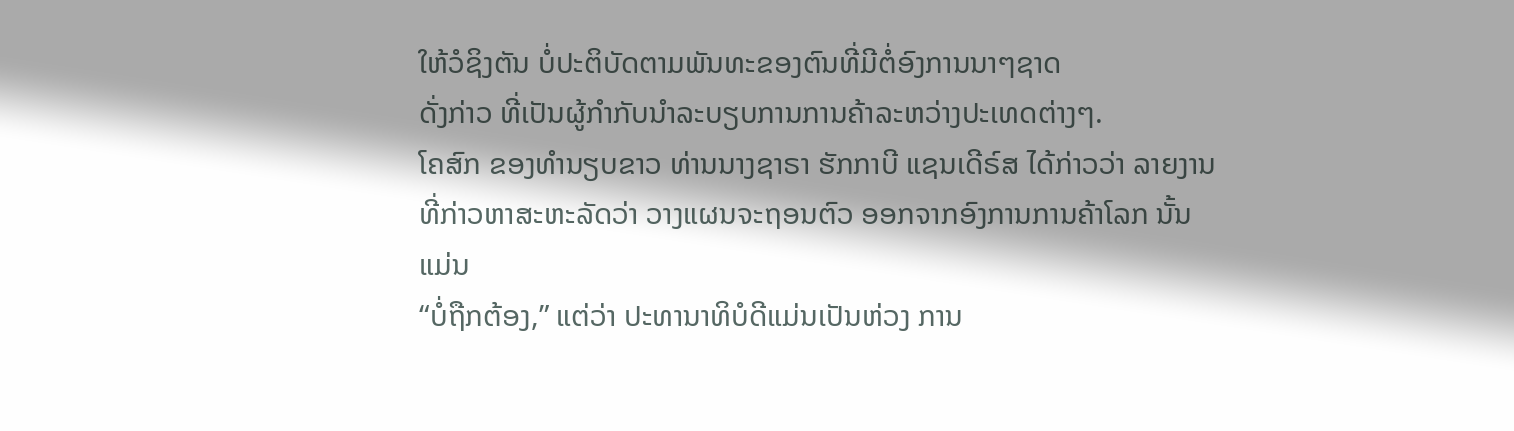ໃຫ້ວໍຊິງຕັນ ບໍ່ປະຕິບັດຕາມພັນທະຂອງຕົນທີ່ມີຕໍ່ອົງການນາໆຊາດ
ດັ່ງກ່າວ ທີ່ເປັນຜູ້ກຳກັບນຳລະບຽບການການຄ້າລະຫວ່າງປະເທດຕ່າງໆ.
ໂຄສົກ ຂອງທຳນຽບຂາວ ທ່ານນາງຊາຣາ ຮັກກາບີ ແຊນເດີຣ໌ສ ໄດ້ກ່າວວ່າ ລາຍງານ
ທີ່ກ່າວຫາສະຫະລັດວ່າ ວາງແຜນຈະຖອນຕົວ ອອກຈາກອົງການການຄ້າໂລກ ນັ້ນ ແມ່ນ
“ບໍ່ຖືກຕ້ອງ,” ແຕ່ວ່າ ປະທານາທິບໍດີແມ່ນເປັນຫ່ວງ ການ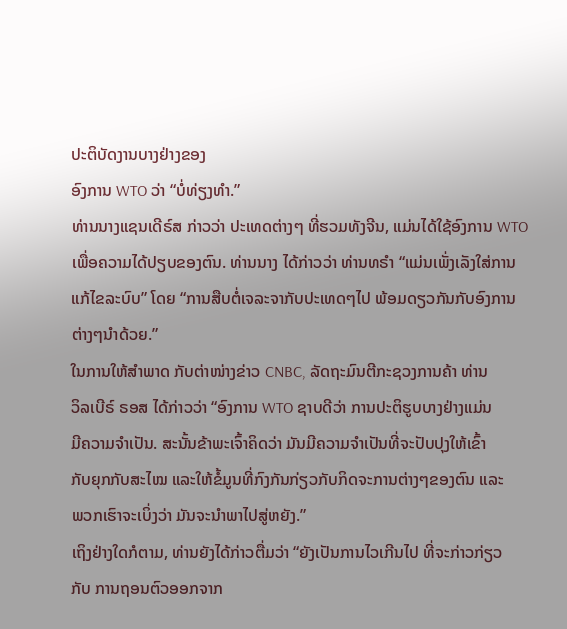ປະຕິບັດງານບາງຢ່າງຂອງ
ອົງການ WTO ວ່າ “ບໍ່ທ່ຽງທຳ.”
ທ່ານນາງແຊນເດີຣ໌ສ ກ່າວວ່າ ປະເທດຕ່າງໆ ທີ່ຮວມທັງຈີນ, ແມ່ນໄດ້ໃຊ້ອົງການ WTO
ເພື່ອຄວາມໄດ້ປຽບຂອງຕົນ. ທ່ານນາງ ໄດ້ກ່າວວ່າ ທ່ານທຣຳ “ແມ່ນເພັ່ງເລັງໃສ່ການ
ແກ້ໄຂລະບົບ” ໂດຍ “ການສືບຕໍ່ເຈລະຈາກັບປະເທດໆໄປ ພ້ອມດຽວກັນກັບອົງການ
ຕ່າງໆນຳດ້ວຍ.”
ໃນການໃຫ້ສຳພາດ ກັບຕ່າໜ່າງຂ່າວ CNBC, ລັດຖະມົນຕີກະຊວງການຄ້າ ທ່ານ
ວິລເບີຣ໌ ຣອສ ໄດ້ກ່າວວ່າ “ອົງການ WTO ຊາບດີວ່າ ການປະຕິຮູບບາງຢ່າງແມ່ນ
ມີຄວາມຈຳເປັນ. ສະນັ້ນຂ້າພະເຈົ້າຄິດວ່າ ມັນມີຄວາມຈຳເປັນທີ່ຈະປັບປຸງໃຫ້ເຂົ້າ
ກັບຍຸກກັບສະໄໝ ແລະໃຫ້ຂໍ້ມູນທີ່ກົງກັນກ່ຽວກັບກິດຈະການຕ່າງໆຂອງຕົນ ແລະ
ພວກເຮົາຈະເບິ່ງວ່າ ມັນຈະນຳພາໄປສູ່ຫຍັງ.”
ເຖິງຢ່າງໃດກໍຕາມ, ທ່ານຍັງໄດ້ກ່າວຕື່ມວ່າ “ຍັງເປັນການໄວເກີນໄປ ທີ່ຈະກ່າວກ່ຽວ
ກັບ ການຖອນຕົວອອກຈາກ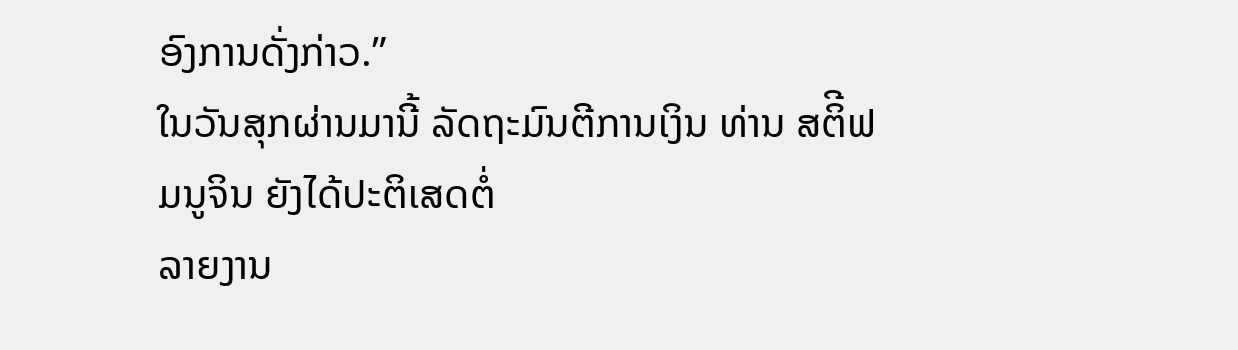ອົງການດັ່ງກ່າວ.”
ໃນວັນສຸກຜ່ານມານີ້ ລັດຖະມົນຕີການເງິນ ທ່ານ ສຕິີຟ ມນູຈິນ ຍັງໄດ້ປະຕິເສດຕໍ່
ລາຍງານ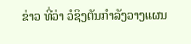ຂ່າວ ທີ່ວ່າ ວໍຊິງຕັນກຳລັງວາງແຜນ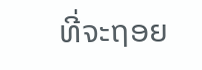ທີ່ຈະຖອຍ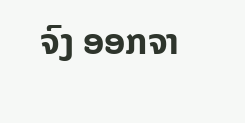ຈົງ ອອກຈາ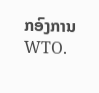ກອົງການ WTO.